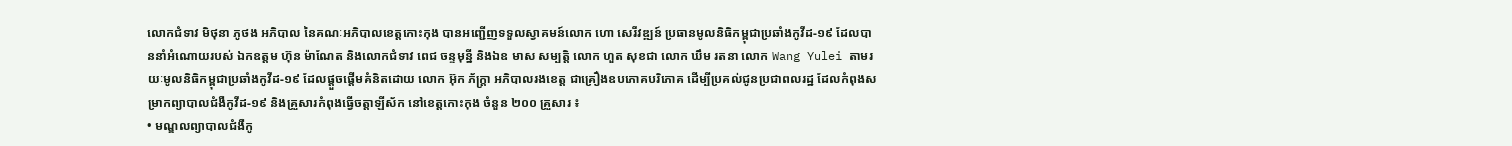លោកជំទាវ មិថុនា ភូថង អភិបាល នៃគណៈអភិបាលខេត្តកោះកុង បានអញ្ជើញទទួលស្វាគមន៍លោក ហោ សេរីវឌ្ឍន៍ ប្រធានមូលនិធិកម្ពុជាប្រឆាំងកូវីដ-១៩ ដែលបាននាំអំណោយរបស់ ឯកឧត្តម ហ៊ុន ម៉ាណែត និងលោកជំទាវ ពេជ ចន្ទមុន្នី និងឯឧ មាស សម្បត្តិ លោក ហួត សុខជា លោក ឃឹម រតនា លោក Wang Yulei តាមរយៈមូលនិធិកម្ពុជាប្រឆាំងកូវីដ-១៩ ដែលផ្តួចផ្តើមគំនិតដោយ លោក អ៊ុក ភ័ក្រ្តា អភិបាលរងខេត្ត ជាគ្រឿងឧបភោគបរិភោគ ដើម្បីប្រគល់ជូនប្រជាពលរដ្ឋ ដែលកំពុងសម្រាកព្យាបាលជំងឺកូវីដ-១៩ និងគ្រួសារកំពុងធ្វើចត្តាឡីស័ក នៅខេត្តកោះកុង ចំនួន ២០០ គ្រួសារ ៖
• មណ្ឌលព្យាបាលជំងឺកូ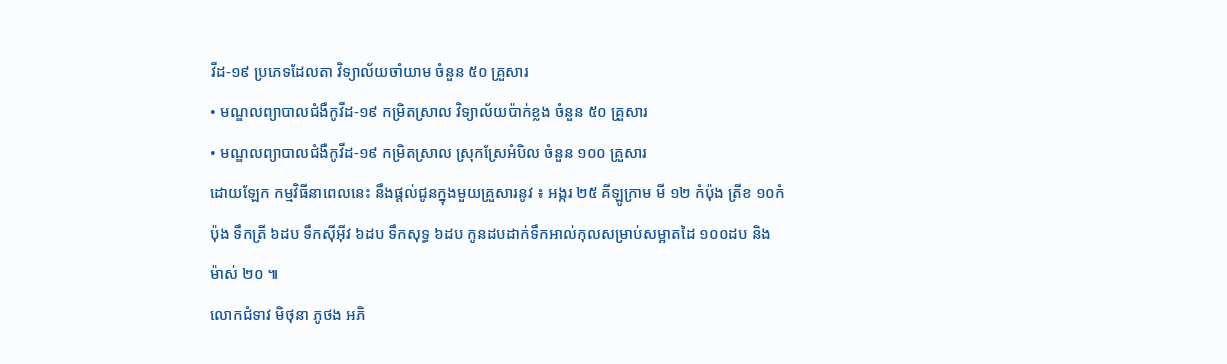វីដ-១៩ ប្រភេទដែលតា វិទ្យាល័យចាំយាម ចំនួន ៥០ គ្រួសារ
• មណ្ឌលព្យាបាលជំងឺកូវីដ-១៩ កម្រិតស្រាល វិទ្យាល័យប៉ាក់ខ្លង ចំនួន ៥០ គ្រួសារ
• មណ្ឌលព្យាបាលជំងឺកូវីដ-១៩ កម្រិតស្រាល ស្រុកស្រែអំបិល ចំនួន ១០០ គ្រួសារ
ដោយឡែក កម្មវិធីនាពេលនេះ នឹងផ្តល់ជូនក្នុងមួយគ្រួសារនូវ ៖ អង្ករ ២៥ គីឡូក្រាម មី ១២ កំប៉ុង ត្រីខ ១០កំប៉ុង ទឹកត្រី ៦ដប ទឹកស៊ីអ៊ីវ ៦ដប ទឹកសុទ្ធ ៦ដប កូនដបដាក់ទឹកអាល់កុលសម្រាប់សម្អាតដៃ ១០០ដប និងម៉ាស់ ២០ ៕
លោកជំទាវ មិថុនា ភូថង អភិ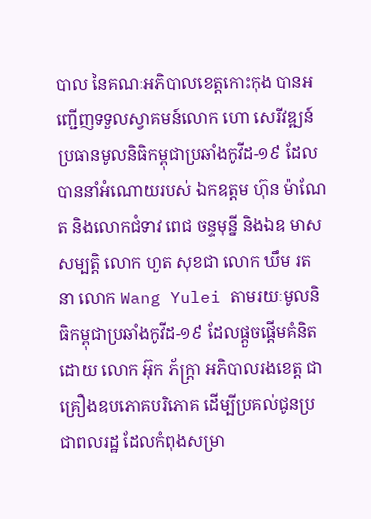បាល នៃគណៈអភិបាលខេត្តកោះកុង បានអញ្ជើញទទួលស្វាគមន៍លោក ហោ សេរីវឌ្ឍន៍ ប្រធានមូលនិធិកម្ពុជាប្រឆាំងកូវីដ-១៩ ដែលបាននាំអំណោយរបស់ ឯកឧត្តម ហ៊ុន ម៉ាណែត និងលោកជំទាវ ពេជ ចន្ទមុន្នី និងឯឧ មាស សម្បត្តិ លោក ហួត សុខជា លោក ឃឹម រតនា លោក Wang Yulei តាមរយៈមូលនិធិកម្ពុជាប្រឆាំងកូវីដ-១៩ ដែលផ្តួចផ្តើមគំនិតដោយ លោក អ៊ុក ភ័ក្រ្តា អភិបាលរងខេត្ត ជាគ្រឿងឧបភោគបរិភោគ ដើម្បីប្រគល់ជូនប្រជាពលរដ្ឋ ដែលកំពុងសម្រា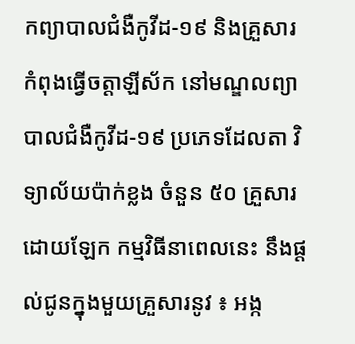កព្យាបាលជំងឺកូវីដ-១៩ និងគ្រួសារកំពុងធ្វើចត្តាឡីស័ក នៅមណ្ឌលព្យាបាលជំងឺកូវីដ-១៩ ប្រភេទដែលតា វិទ្យាល័យប៉ាក់ខ្លង ចំនួន ៥០ គ្រួសារ
ដោយឡែក កម្មវិធីនាពេលនេះ នឹងផ្តល់ជូនក្នុងមួយគ្រួសារនូវ ៖ អង្ក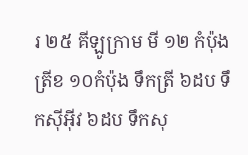រ ២៥ គីឡូក្រាម មី ១២ កំប៉ុង ត្រីខ ១០កំប៉ុង ទឹកត្រី ៦ដប ទឹកស៊ីអ៊ីវ ៦ដប ទឹកសុ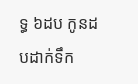ទ្ធ ៦ដប កូនដបដាក់ទឹក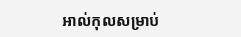អាល់កុលសម្រាប់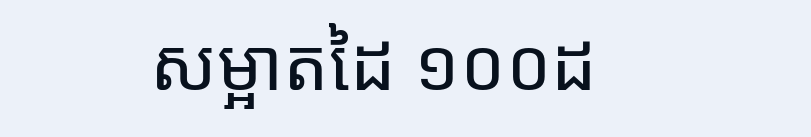សម្អាតដៃ ១០០ដ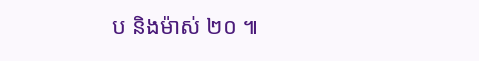ប និងម៉ាស់ ២០ ៕